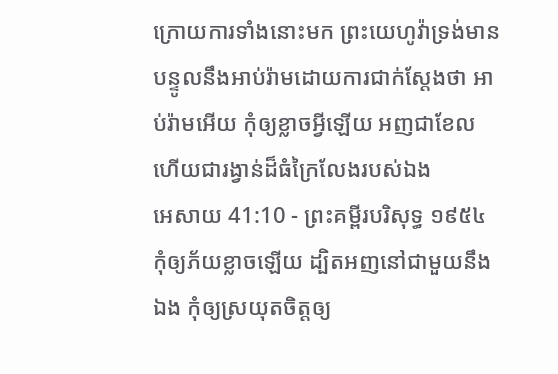ក្រោយការទាំងនោះមក ព្រះយេហូវ៉ាទ្រង់មានបន្ទូលនឹងអាប់រ៉ាមដោយការជាក់ស្តែងថា អាប់រ៉ាមអើយ កុំឲ្យខ្លាចអ្វីឡើយ អញជាខែល ហើយជារង្វាន់ដ៏ធំក្រៃលែងរបស់ឯង
អេសាយ 41:10 - ព្រះគម្ពីរបរិសុទ្ធ ១៩៥៤ កុំឲ្យភ័យខ្លាចឡើយ ដ្បិតអញនៅជាមួយនឹងឯង កុំឲ្យស្រយុតចិត្តឲ្យ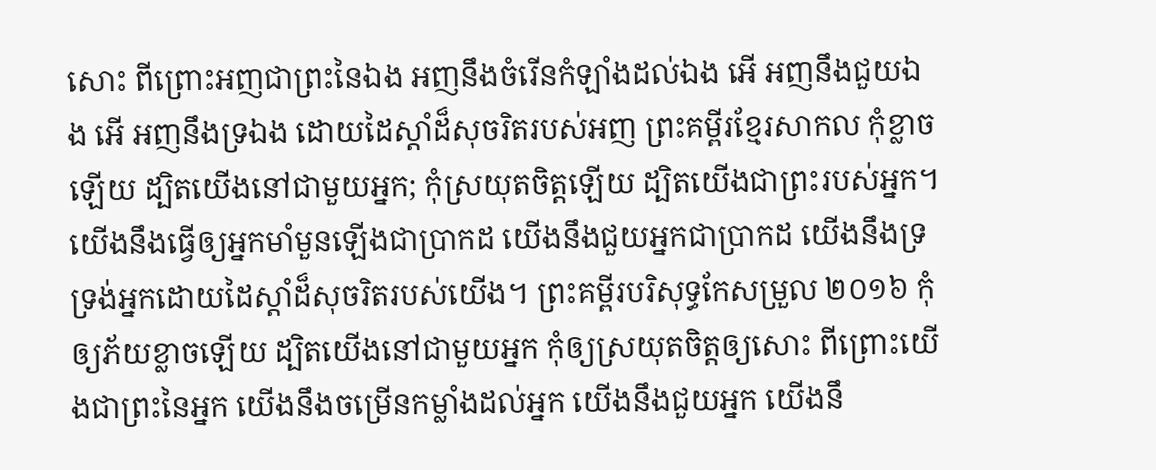សោះ ពីព្រោះអញជាព្រះនៃឯង អញនឹងចំរើនកំឡាំងដល់ឯង អើ អញនឹងជួយឯង អើ អញនឹងទ្រឯង ដោយដៃស្តាំដ៏សុចរិតរបស់អញ ព្រះគម្ពីរខ្មែរសាកល កុំខ្លាចឡើយ ដ្បិតយើងនៅជាមួយអ្នក; កុំស្រយុតចិត្តឡើយ ដ្បិតយើងជាព្រះរបស់អ្នក។ យើងនឹងធ្វើឲ្យអ្នកមាំមួនឡើងជាប្រាកដ យើងនឹងជួយអ្នកជាប្រាកដ យើងនឹងទ្រទ្រង់អ្នកដោយដៃស្ដាំដ៏សុចរិតរបស់យើង។ ព្រះគម្ពីរបរិសុទ្ធកែសម្រួល ២០១៦ កុំឲ្យភ័យខ្លាចឡើយ ដ្បិតយើងនៅជាមួយអ្នក កុំឲ្យស្រយុតចិត្តឲ្យសោះ ពីព្រោះយើងជាព្រះនៃអ្នក យើងនឹងចម្រើនកម្លាំងដល់អ្នក យើងនឹងជួយអ្នក យើងនឹ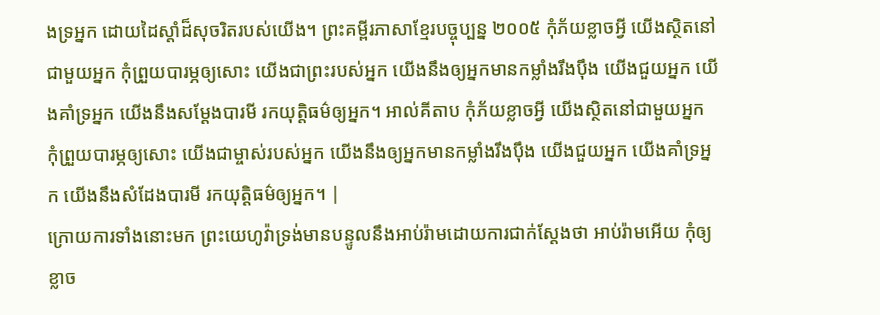ងទ្រអ្នក ដោយដៃស្តាំដ៏សុចរិតរបស់យើង។ ព្រះគម្ពីរភាសាខ្មែរបច្ចុប្បន្ន ២០០៥ កុំភ័យខ្លាចអ្វី យើងស្ថិតនៅជាមួយអ្នក កុំព្រួយបារម្ភឲ្យសោះ យើងជាព្រះរបស់អ្នក យើងនឹងឲ្យអ្នកមានកម្លាំងរឹងប៉ឹង យើងជួយអ្នក យើងគាំទ្រអ្នក យើងនឹងសម្តែងបារមី រកយុត្តិធម៌ឲ្យអ្នក។ អាល់គីតាប កុំភ័យខ្លាចអ្វី យើងស្ថិតនៅជាមួយអ្នក កុំព្រួយបារម្ភឲ្យសោះ យើងជាម្ចាស់របស់អ្នក យើងនឹងឲ្យអ្នកមានកម្លាំងរឹងប៉ឹង យើងជួយអ្នក យើងគាំទ្រអ្នក យើងនឹងសំដែងបារមី រកយុត្តិធម៌ឲ្យអ្នក។ |
ក្រោយការទាំងនោះមក ព្រះយេហូវ៉ាទ្រង់មានបន្ទូលនឹងអាប់រ៉ាមដោយការជាក់ស្តែងថា អាប់រ៉ាមអើយ កុំឲ្យខ្លាច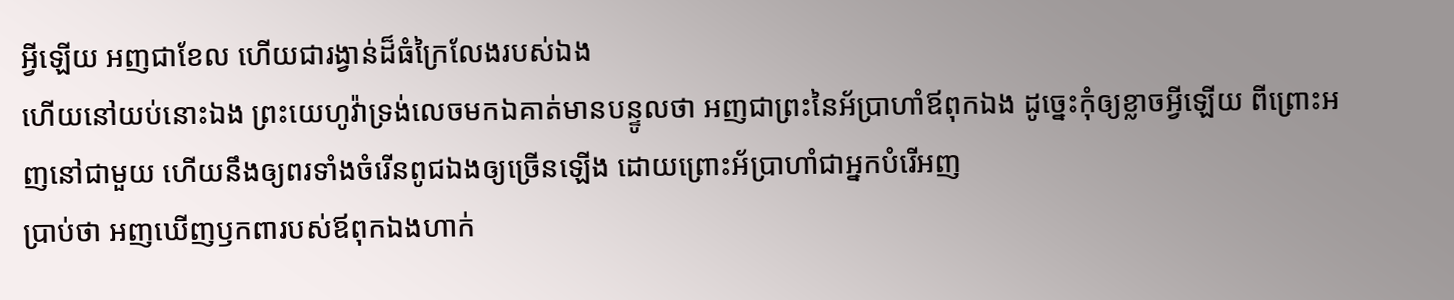អ្វីឡើយ អញជាខែល ហើយជារង្វាន់ដ៏ធំក្រៃលែងរបស់ឯង
ហើយនៅយប់នោះឯង ព្រះយេហូវ៉ាទ្រង់លេចមកឯគាត់មានបន្ទូលថា អញជាព្រះនៃអ័ប្រាហាំឪពុកឯង ដូច្នេះកុំឲ្យខ្លាចអ្វីឡើយ ពីព្រោះអញនៅជាមួយ ហើយនឹងឲ្យពរទាំងចំរើនពូជឯងឲ្យច្រើនឡើង ដោយព្រោះអ័ប្រាហាំជាអ្នកបំរើអញ
ប្រាប់ថា អញឃើញឫកពារបស់ឪពុកឯងហាក់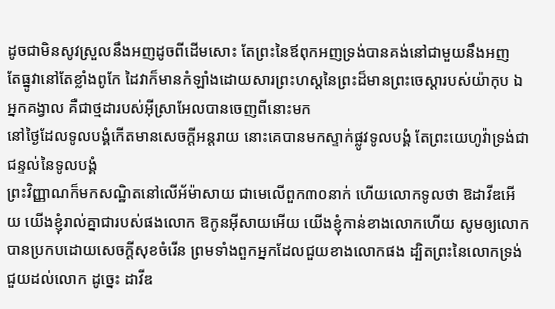ដូចជាមិនសូវស្រួលនឹងអញដូចពីដើមសោះ តែព្រះនៃឪពុកអញទ្រង់បានគង់នៅជាមួយនឹងអញ
តែធ្នូវានៅតែខ្លាំងពូកែ ដៃវាក៏មានកំឡាំងដោយសារព្រះហស្តនៃព្រះដ៏មានព្រះចេស្តារបស់យ៉ាកុប ឯអ្នកគង្វាល គឺជាថ្មដារបស់អ៊ីស្រាអែលបានចេញពីនោះមក
នៅថ្ងៃដែលទូលបង្គំកើតមានសេចក្ដីអន្តរាយ នោះគេបានមកស្ទាក់ផ្លូវទូលបង្គំ តែព្រះយេហូវ៉ាទ្រង់ជាជន្ទល់នៃទូលបង្គំ
ព្រះវិញ្ញាណក៏មកសណ្ឋិតនៅលើអ័ម៉ាសាយ ជាមេលើពួក៣០នាក់ ហើយលោកទូលថា ឱដាវីឌអើយ យើងខ្ញុំរាល់គ្នាជារបស់ផងលោក ឱកូនអ៊ីសាយអើយ យើងខ្ញុំកាន់ខាងលោកហើយ សូមឲ្យលោកបានប្រកបដោយសេចក្ដីសុខចំរើន ព្រមទាំងពួកអ្នកដែលជួយខាងលោកផង ដ្បិតព្រះនៃលោកទ្រង់ជួយដល់លោក ដូច្នេះ ដាវីឌ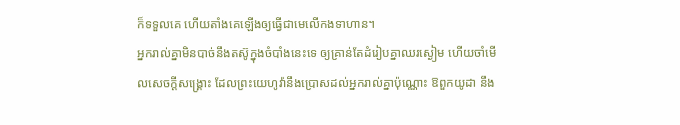ក៏ទទួលគេ ហើយតាំងគេឡើងឲ្យធ្វើជាមេលើកងទាហាន។
អ្នករាល់គ្នាមិនបាច់នឹងតស៊ូក្នុងចំបាំងនេះទេ ឲ្យគ្រាន់តែដំរៀបគ្នាឈរស្ងៀម ហើយចាំមើលសេចក្ដីសង្គ្រោះ ដែលព្រះយេហូវ៉ានឹងប្រោសដល់អ្នករាល់គ្នាប៉ុណ្ណោះ ឱពួកយូដា នឹង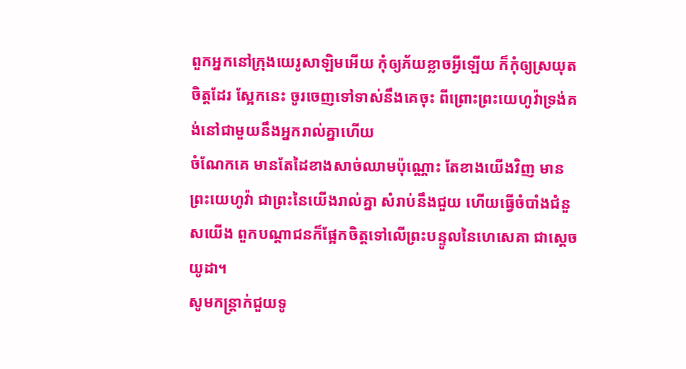ពួកអ្នកនៅក្រុងយេរូសាឡិមអើយ កុំឲ្យភ័យខ្លាចអ្វីឡើយ ក៏កុំឲ្យស្រយុតចិត្តដែរ ស្អែកនេះ ចូរចេញទៅទាស់នឹងគេចុះ ពីព្រោះព្រះយេហូវ៉ាទ្រង់គង់នៅជាមួយនឹងអ្នករាល់គ្នាហើយ
ចំណែកគេ មានតែដៃខាងសាច់ឈាមប៉ុណ្ណោះ តែខាងយើងវិញ មានព្រះយេហូវ៉ា ជាព្រះនៃយើងរាល់គ្នា សំរាប់នឹងជួយ ហើយធ្វើចំបាំងជំនួសយើង ពួកបណ្តាជនក៏ផ្អែកចិត្តទៅលើព្រះបន្ទូលនៃហេសេគា ជាស្តេចយូដា។
សូមកន្ត្រាក់ជួយទូ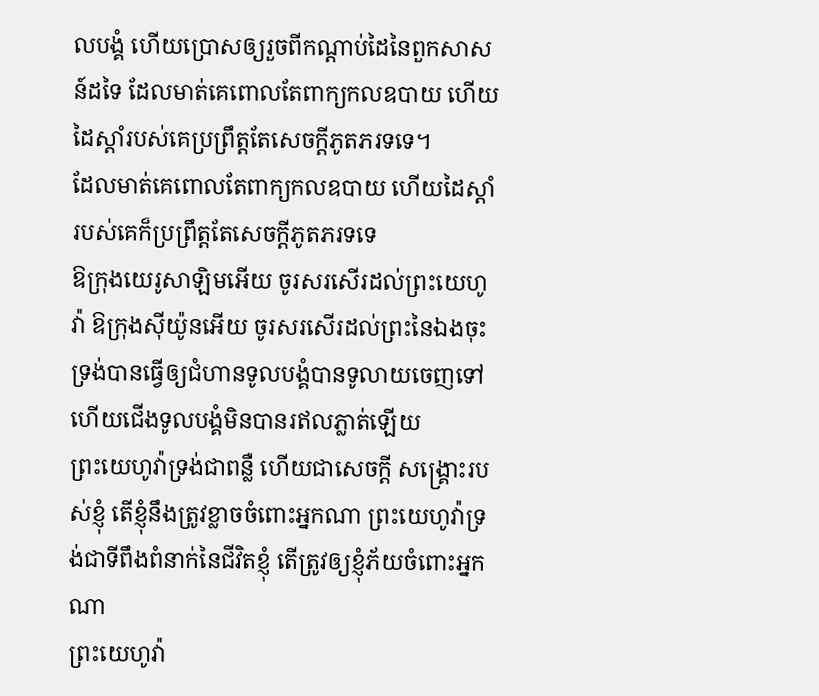លបង្គំ ហើយប្រោសឲ្យរួចពីកណ្តាប់ដៃនៃពួកសាសន៍ដទៃ ដែលមាត់គេពោលតែពាក្យកលឧបាយ ហើយដៃស្តាំរបស់គេប្រព្រឹត្តតែសេចក្ដីភូតភរទទេ។
ដែលមាត់គេពោលតែពាក្យកលឧបាយ ហើយដៃស្តាំរបស់គេក៏ប្រព្រឹត្តតែសេចក្ដីភូតភរទទេ
ឱក្រុងយេរូសាឡិមអើយ ចូរសរសើរដល់ព្រះយេហូវ៉ា ឱក្រុងស៊ីយ៉ូនអើយ ចូរសរសើរដល់ព្រះនៃឯងចុះ
ទ្រង់បានធ្វើឲ្យជំហានទូលបង្គំបានទូលាយចេញទៅ ហើយជើងទូលបង្គំមិនបានរឥលភ្លាត់ឡើយ
ព្រះយេហូវ៉ាទ្រង់ជាពន្លឺ ហើយជាសេចក្ដី សង្គ្រោះរបស់ខ្ញុំ តើខ្ញុំនឹងត្រូវខ្លាចចំពោះអ្នកណា ព្រះយេហូវ៉ាទ្រង់ជាទីពឹងពំនាក់នៃជីវិតខ្ញុំ តើត្រូវឲ្យខ្ញុំភ័យចំពោះអ្នកណា
ព្រះយេហូវ៉ា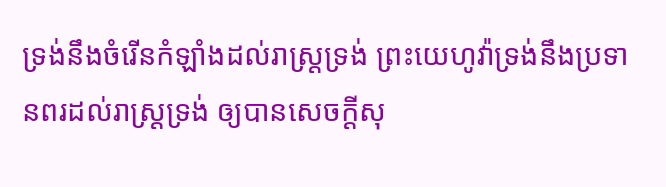ទ្រង់នឹងចំរើនកំឡាំងដល់រាស្ត្រទ្រង់ ព្រះយេហូវ៉ាទ្រង់នឹងប្រទានពរដល់រាស្ត្រទ្រង់ ឲ្យបានសេចក្ដីសុ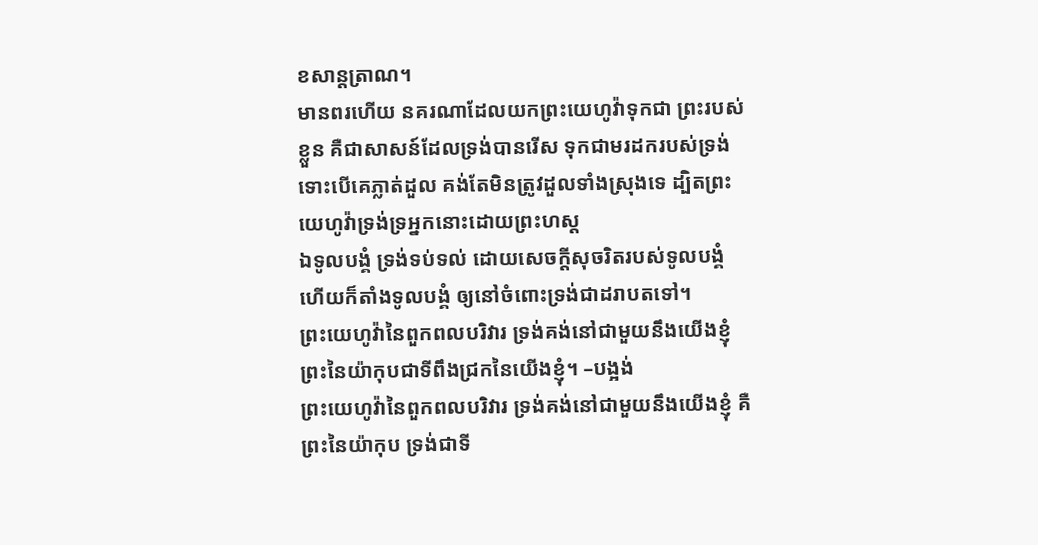ខសាន្តត្រាណ។
មានពរហើយ នគរណាដែលយកព្រះយេហូវ៉ាទុកជា ព្រះរបស់ខ្លួន គឺជាសាសន៍ដែលទ្រង់បានរើស ទុកជាមរដករបស់ទ្រង់
ទោះបើគេភ្លាត់ដួល គង់តែមិនត្រូវដួលទាំងស្រុងទេ ដ្បិតព្រះយេហូវ៉ាទ្រង់ទ្រអ្នកនោះដោយព្រះហស្ត
ឯទូលបង្គំ ទ្រង់ទប់ទល់ ដោយសេចក្ដីសុចរិតរបស់ទូលបង្គំ ហើយក៏តាំងទូលបង្គំ ឲ្យនៅចំពោះទ្រង់ជាដរាបតទៅ។
ព្រះយេហូវ៉ានៃពួកពលបរិវារ ទ្រង់គង់នៅជាមួយនឹងយើងខ្ញុំ ព្រះនៃយ៉ាកុបជាទីពឹងជ្រកនៃយើងខ្ញុំ។ –បង្អង់
ព្រះយេហូវ៉ានៃពួកពលបរិវារ ទ្រង់គង់នៅជាមួយនឹងយើងខ្ញុំ គឺព្រះនៃយ៉ាកុប ទ្រង់ជាទី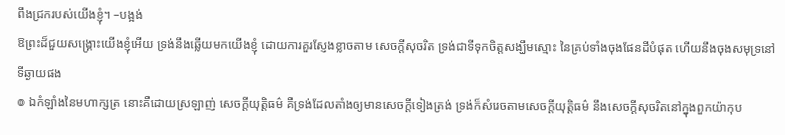ពឹងជ្រករបស់យើងខ្ញុំ។ –បង្អង់
ឱព្រះដ៏ជួយសង្គ្រោះយើងខ្ញុំអើយ ទ្រង់នឹងឆ្លើយមកយើងខ្ញុំ ដោយការគួរស្ញែងខ្លាចតាម សេចក្ដីសុចរិត ទ្រង់ជាទីទុកចិត្តសង្ឃឹមស្មោះ នៃគ្រប់ទាំងចុងផែនដីបំផុត ហើយនឹងចុងសមុទ្រនៅទីឆ្ងាយផង
៙ ឯកំឡាំងនៃមហាក្សត្រ នោះគឺដោយស្រឡាញ់ សេចក្ដីយុត្តិធម៌ គឺទ្រង់ដែលតាំងឲ្យមានសេចក្ដីទៀងត្រង់ ទ្រង់ក៏សំរេចតាមសេចក្ដីយុត្តិធម៌ នឹងសេចក្ដីសុចរិតនៅក្នុងពួកយ៉ាកុប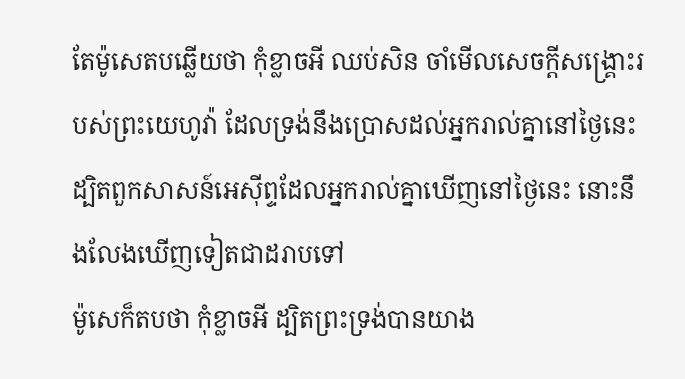តែម៉ូសេតបឆ្លើយថា កុំខ្លាចអី ឈប់សិន ចាំមើលសេចក្ដីសង្គ្រោះរបស់ព្រះយេហូវ៉ា ដែលទ្រង់នឹងប្រោសដល់អ្នករាល់គ្នានៅថ្ងៃនេះ ដ្បិតពួកសាសន៍អេស៊ីព្ទដែលអ្នករាល់គ្នាឃើញនៅថ្ងៃនេះ នោះនឹងលែងឃើញទៀតជាដរាបទៅ
ម៉ូសេក៏តបថា កុំខ្លាចអី ដ្បិតព្រះទ្រង់បានយាង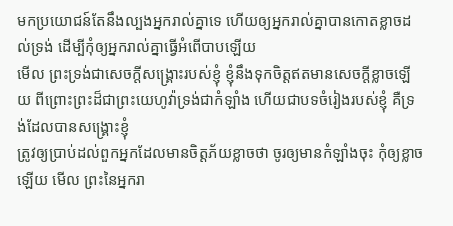មកប្រយោជន៍តែនឹងល្បងអ្នករាល់គ្នាទេ ហើយឲ្យអ្នករាល់គ្នាបានកោតខ្លាចដល់ទ្រង់ ដើម្បីកុំឲ្យអ្នករាល់គ្នាធ្វើអំពើបាបឡើយ
មើល ព្រះទ្រង់ជាសេចក្ដីសង្គ្រោះរបស់ខ្ញុំ ខ្ញុំនឹងទុកចិត្តឥតមានសេចក្ដីខ្លាចឡើយ ពីព្រោះព្រះដ៏ជាព្រះយេហូវ៉ាទ្រង់ជាកំឡាំង ហើយជាបទចំរៀងរបស់ខ្ញុំ គឺទ្រង់ដែលបានសង្គ្រោះខ្ញុំ
ត្រូវឲ្យប្រាប់ដល់ពួកអ្នកដែលមានចិត្តភ័យខ្លាចថា ចូរឲ្យមានកំឡាំងចុះ កុំឲ្យខ្លាចឡើយ មើល ព្រះនៃអ្នករា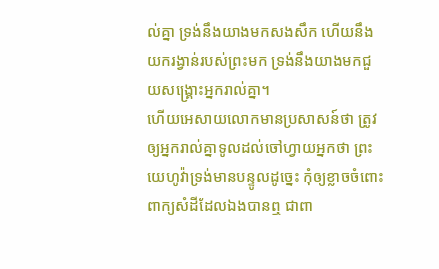ល់គ្នា ទ្រង់នឹងយាងមកសងសឹក ហើយនឹងយករង្វាន់របស់ព្រះមក ទ្រង់នឹងយាងមកជួយសង្គ្រោះអ្នករាល់គ្នា។
ហើយអេសាយលោកមានប្រសាសន៍ថា ត្រូវឲ្យអ្នករាល់គ្នាទូលដល់ចៅហ្វាយអ្នកថា ព្រះយេហូវ៉ាទ្រង់មានបន្ទូលដូច្នេះ កុំឲ្យខ្លាចចំពោះពាក្យសំដីដែលឯងបានឮ ជាពា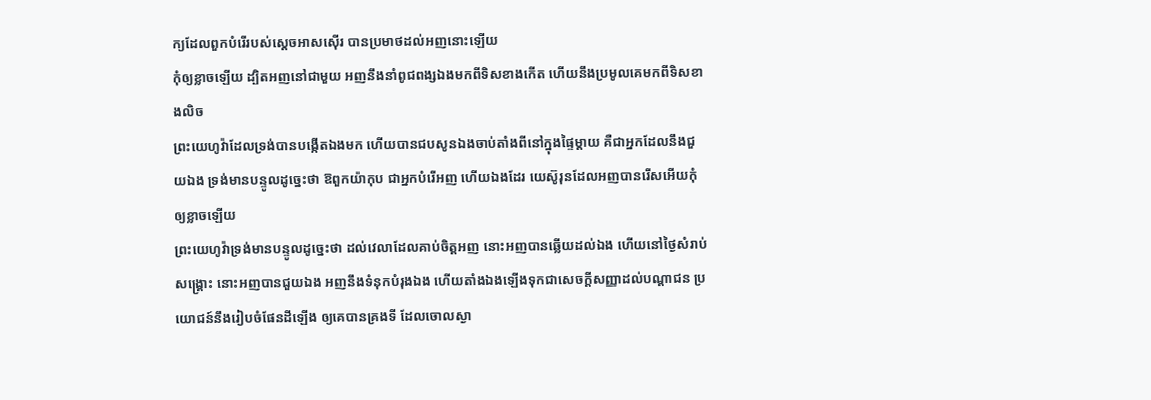ក្យដែលពួកបំរើរបស់ស្តេចអាសស៊ើរ បានប្រមាថដល់អញនោះឡើយ
កុំឲ្យខ្លាចឡើយ ដ្បិតអញនៅជាមួយ អញនឹងនាំពូជពង្សឯងមកពីទិសខាងកើត ហើយនឹងប្រមូលគេមកពីទិសខាងលិច
ព្រះយេហូវ៉ាដែលទ្រង់បានបង្កើតឯងមក ហើយបានជបសូនឯងចាប់តាំងពីនៅក្នុងផ្ទៃម្តាយ គឺជាអ្នកដែលនឹងជួយឯង ទ្រង់មានបន្ទូលដូច្នេះថា ឱពួកយ៉ាកុប ជាអ្នកបំរើអញ ហើយឯងដែរ យេស៊ូរុនដែលអញបានរើសអើយកុំឲ្យខ្លាចឡើយ
ព្រះយេហូវ៉ាទ្រង់មានបន្ទូលដូច្នេះថា ដល់វេលាដែលគាប់ចិត្តអញ នោះអញបានឆ្លើយដល់ឯង ហើយនៅថ្ងៃសំរាប់សង្គ្រោះ នោះអញបានជួយឯង អញនឹងទំនុកបំរុងឯង ហើយតាំងឯងឡើងទុកជាសេចក្ដីសញ្ញាដល់បណ្តាជន ប្រយោជន៍នឹងរៀបចំផែនដីឡើង ឲ្យគេបានគ្រងទី ដែលចោលស្ងា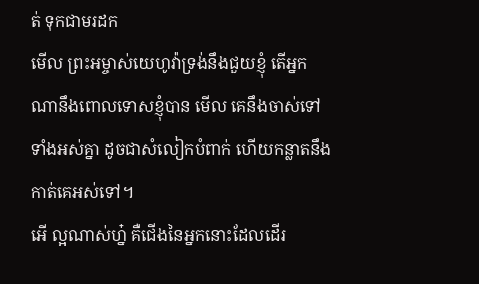ត់ ទុកជាមរដក
មើល ព្រះអម្ចាស់យេហូវ៉ាទ្រង់នឹងជួយខ្ញុំ តើអ្នកណានឹងពោលទោសខ្ញុំបាន មើល គេនឹងចាស់ទៅទាំងអស់គ្នា ដូចជាសំលៀកបំពាក់ ហើយកន្លាតនឹងកាត់គេអស់ទៅ។
អើ ល្អណាស់ហ្ន៎ គឺជើងនៃអ្នកនោះដែលដើរ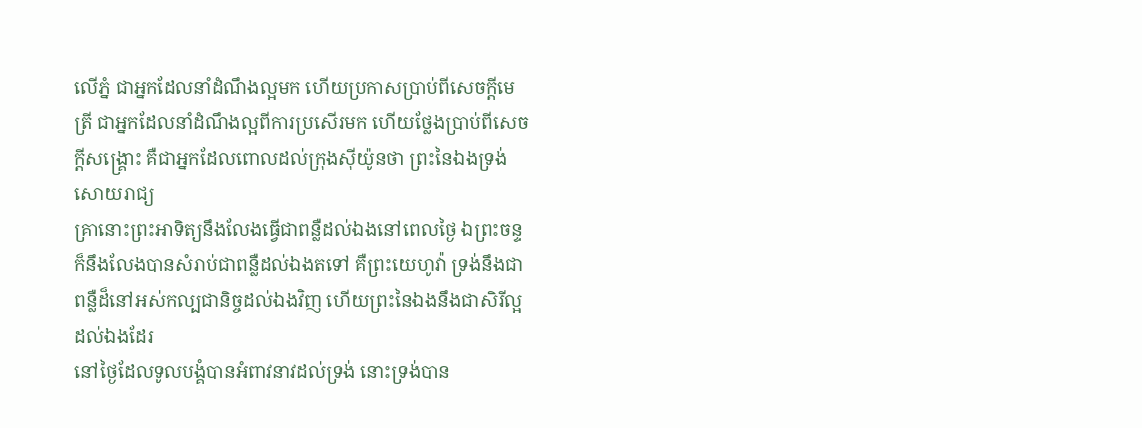លើភ្នំ ជាអ្នកដែលនាំដំណឹងល្អមក ហើយប្រកាសប្រាប់ពីសេចក្ដីមេត្រី ជាអ្នកដែលនាំដំណឹងល្អពីការប្រសើរមក ហើយថ្លែងប្រាប់ពីសេចក្ដីសង្គ្រោះ គឺជាអ្នកដែលពោលដល់ក្រុងស៊ីយ៉ូនថា ព្រះនៃឯងទ្រង់សោយរាជ្យ
គ្រានោះព្រះអាទិត្យនឹងលែងធ្វើជាពន្លឺដល់ឯងនៅពេលថ្ងៃ ឯព្រះចន្ទក៏នឹងលែងបានសំរាប់ជាពន្លឺដល់ឯងតទៅ គឺព្រះយេហូវ៉ា ទ្រង់នឹងជាពន្លឺដ៏នៅអស់កល្បជានិច្ចដល់ឯងវិញ ហើយព្រះនៃឯងនឹងជាសិរីល្អដល់ឯងដែរ
នៅថ្ងៃដែលទូលបង្គំបានអំពាវនាវដល់ទ្រង់ នោះទ្រង់បាន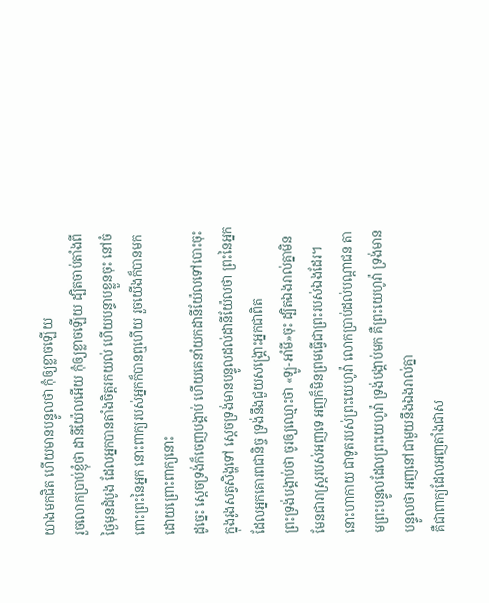យាងមកជិត ហើយមានបន្ទូលថា កុំឲ្យខ្លាចឡើយ
រួចលោកប្រាប់ខ្ញុំថា ដានីយ៉ែលអើយ កុំឲ្យខ្លាចឡើយ ដ្បិតចាប់តាំងពីថ្ងៃមុនដំបូង ដែលអ្នកបានតាំងចិត្តរកយល់ ហើយបន្ទាបខ្លួនចុះ នៅចំពោះព្រះនៃអ្នក នោះពាក្យរបស់អ្នកក៏បានឮហើយ រួចយើងក៏បានមក ដោយព្រោះពាក្យនោះ
ដូច្នេះ ស្តេចទ្រង់ក៏ចេញបង្គាប់ ហើយគេនាំយកដានីយ៉ែលទៅបោះចុះក្នុងរូងសត្វសិង្ហទៅ ស្តេចទ្រង់មានបន្ទូលដល់ដានីយ៉ែលថា ព្រះនៃអ្នកដែលអ្នកគោរពជានិច្ច ទ្រង់នឹងជួយសង្គ្រោះអ្នកជាពិត
ព្រះទ្រង់បង្គាប់ថា ចូរឲ្យឈ្មោះថា «ឡូ-អាំមី»ចុះ ដ្បិតឯងរាល់គ្នាមិនមែនជារាស្ត្ររបស់អញទេ អញក៏មិនព្រមធ្វើជាព្រះរបស់ឯងដែរ។
នោះហាកាយ ជាទូតរបស់ព្រះយេហូវ៉ា លោកប្រាប់ដល់បណ្តាជន តាមព្រះបន្ទូលដែលព្រះយេហូវ៉ា ទ្រង់បង្គាប់មក គឺព្រះយេហូវ៉ា ទ្រង់មានបន្ទូលថា អញនៅជាមួយនឹងឯងរាល់គ្នា
គឺជាពាក្យដែលអញតាំងជាស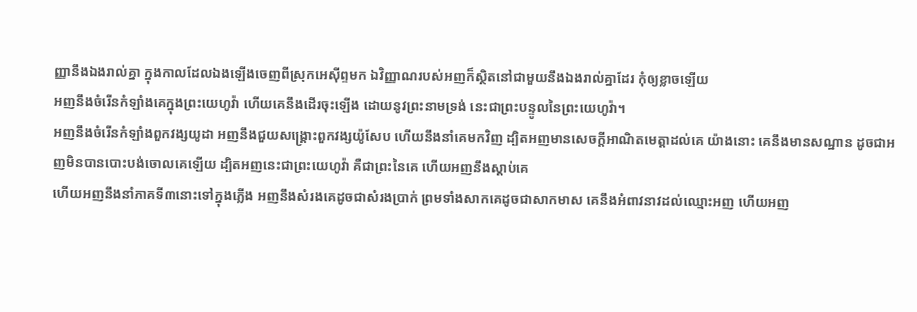ញ្ញានឹងឯងរាល់គ្នា ក្នុងកាលដែលឯងឡើងចេញពីស្រុកអេស៊ីព្ទមក ឯវិញ្ញាណរបស់អញក៏ស្ថិតនៅជាមួយនឹងឯងរាល់គ្នាដែរ កុំឲ្យខ្លាចឡើយ
អញនឹងចំរើនកំឡាំងគេក្នុងព្រះយេហូវ៉ា ហើយគេនឹងដើរចុះឡើង ដោយនូវព្រះនាមទ្រង់ នេះជាព្រះបន្ទូលនៃព្រះយេហូវ៉ា។
អញនឹងចំរើនកំឡាំងពួកវង្សយូដា អញនឹងជួយសង្គ្រោះពួកវង្សយ៉ូសែប ហើយនឹងនាំគេមកវិញ ដ្បិតអញមានសេចក្ដីអាណិតមេត្តាដល់គេ យ៉ាងនោះ គេនឹងមានសណ្ឋាន ដូចជាអញមិនបានបោះបង់ចោលគេឡើយ ដ្បិតអញនេះជាព្រះយេហូវ៉ា គឺជាព្រះនៃគេ ហើយអញនឹងស្តាប់គេ
ហើយអញនឹងនាំភាគទី៣នោះទៅក្នុងភ្លើង អញនឹងសំរងគេដូចជាសំរងប្រាក់ ព្រមទាំងសាកគេដូចជាសាកមាស គេនឹងអំពាវនាវដល់ឈ្មោះអញ ហើយអញ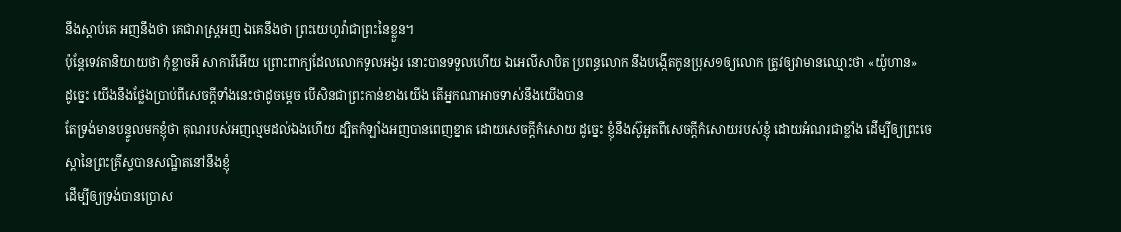នឹងស្តាប់គេ អញនឹងថា គេជារាស្ត្រអញ ឯគេនឹងថា ព្រះយេហូវ៉ាជាព្រះនៃខ្លួន។
ប៉ុន្តែទេវតានិយាយថា កុំខ្លាចអី សាការីអើយ ព្រោះពាក្យដែលលោកទូលអង្វរ នោះបានទទួលហើយ ឯអេលីសាបិត ប្រពន្ធលោក នឹងបង្កើតកូនប្រុស១ឲ្យលោក ត្រូវឲ្យវាមានឈ្មោះថា «យ៉ូហាន»
ដូច្នេះ យើងនឹងថ្លែងប្រាប់ពីសេចក្ដីទាំងនេះថាដូចម្តេច បើសិនជាព្រះកាន់ខាងយើង តើអ្នកណាអាចទាស់នឹងយើងបាន
តែទ្រង់មានបន្ទូលមកខ្ញុំថា គុណរបស់អញល្មមដល់ឯងហើយ ដ្បិតកំឡាំងអញបានពេញខ្នាត ដោយសេចក្ដីកំសោយ ដូច្នេះ ខ្ញុំនឹងស៊ូអួតពីសេចក្ដីកំសោយរបស់ខ្ញុំ ដោយអំណរជាខ្លាំង ដើម្បីឲ្យព្រះចេស្តានៃព្រះគ្រីស្ទបានសណ្ឋិតនៅនឹងខ្ញុំ
ដើម្បីឲ្យទ្រង់បានប្រោស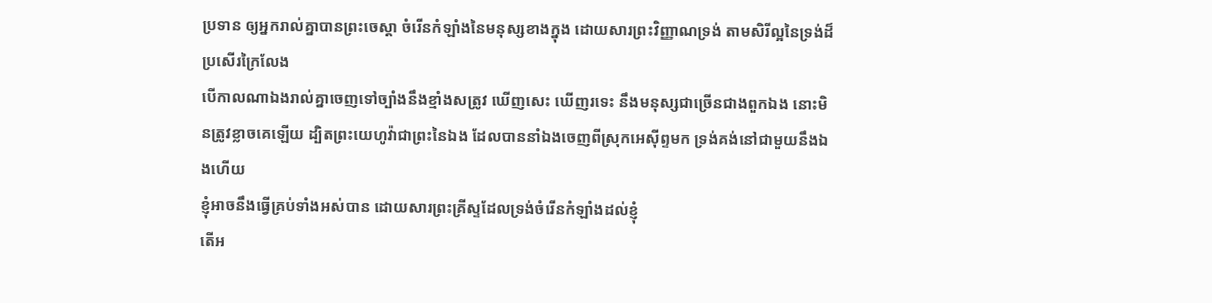ប្រទាន ឲ្យអ្នករាល់គ្នាបានព្រះចេស្តា ចំរើនកំឡាំងនៃមនុស្សខាងក្នុង ដោយសារព្រះវិញ្ញាណទ្រង់ តាមសិរីល្អនៃទ្រង់ដ៏ប្រសើរក្រៃលែង
បើកាលណាឯងរាល់គ្នាចេញទៅច្បាំងនឹងខ្មាំងសត្រូវ ឃើញសេះ ឃើញរទេះ នឹងមនុស្សជាច្រើនជាងពួកឯង នោះមិនត្រូវខ្លាចគេឡើយ ដ្បិតព្រះយេហូវ៉ាជាព្រះនៃឯង ដែលបាននាំឯងចេញពីស្រុកអេស៊ីព្ទមក ទ្រង់គង់នៅជាមួយនឹងឯងហើយ
ខ្ញុំអាចនឹងធ្វើគ្រប់ទាំងអស់បាន ដោយសារព្រះគ្រីស្ទដែលទ្រង់ចំរើនកំឡាំងដល់ខ្ញុំ
តើអ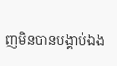ញមិនបានបង្គាប់ឯង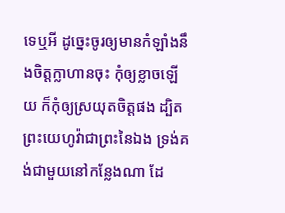ទេឬអី ដូច្នេះចូរឲ្យមានកំឡាំងនឹងចិត្តក្លាហានចុះ កុំឲ្យខ្លាចឡើយ ក៏កុំឲ្យស្រយុតចិត្តផង ដ្បិតព្រះយេហូវ៉ាជាព្រះនៃឯង ទ្រង់គង់ជាមួយនៅកន្លែងណា ដែ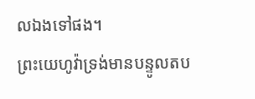លឯងទៅផង។
ព្រះយេហូវ៉ាទ្រង់មានបន្ទូលតប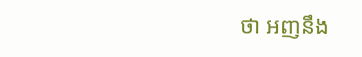ថា អញនឹង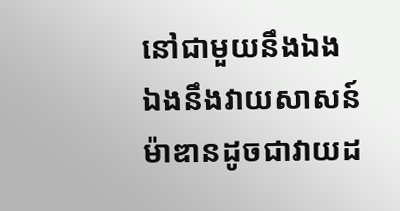នៅជាមួយនឹងឯង ឯងនឹងវាយសាសន៍ម៉ាឌានដូចជាវាយដ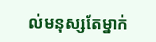ល់មនុស្សតែម្នាក់